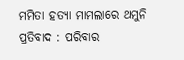ମମିତା ହତ୍ୟା ମାମଲାରେ ଥମୁନି ପ୍ରତିବାଦ : ପରିବାର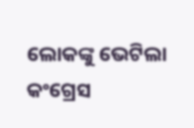ଲୋକଙ୍କୁ ଭେଟିଲା କଂଗ୍ରେସ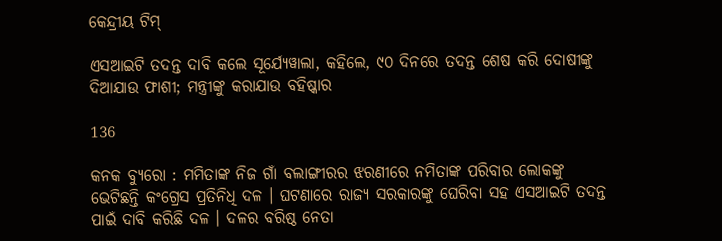କେନ୍ଦ୍ରୀୟ ଟିମ୍

ଏସଆଇଟି ତଦନ୍ତ ଦାବି କଲେ ସୂର୍ଯ୍ୟେୱାଲା, କହିଲେ, ୯୦ ଦିନରେ ତଦନ୍ତ ଶେଷ କରି ଦୋଷୀଙ୍କୁ ଦିଆଯାଉ ଫାଶୀ; ମନ୍ତ୍ରୀଙ୍କୁ କରାଯାଉ ବହିଷ୍କାର

136

କନକ ବ୍ୟୁରୋ : ମମିତାଙ୍କ ନିଜ ଗାଁ ବଲାଙ୍ଗୀରର ଝରଣୀରେ ନମିତାଙ୍କ ପରିବାର ଲୋକଙ୍କୁ ଭେଟିଛନ୍ତି କଂଗ୍ରେସ ପ୍ରତିନିଧି ଦଳ । ଘଟଣାରେ ରାଜ୍ୟ ସରକାରଙ୍କୁ ଘେରିବା ସହ ଏସଆଇଟି ତଦନ୍ତ ପାଇଁ ଦାବି କରିଛି ଦଳ । ଦଳର ବରିଷ୍ଠ ନେତା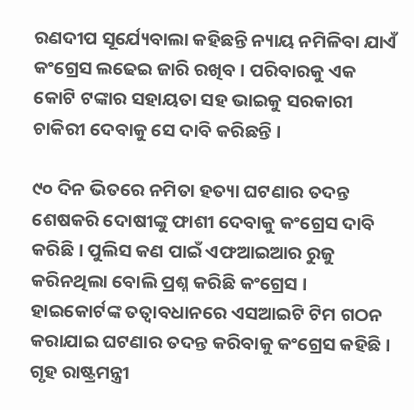ରଣଦୀପ ସୂର୍ଯ୍ୟେବାଲା କହିଛନ୍ତି ନ୍ୟାୟ ନମିଳିବା ଯାଏଁ କଂଗ୍ରେସ ଲଢେଇ ଜାରି ରଖିବ । ପରିବାରକୁ ଏକ କୋଟି ଟଙ୍କାର ସହାୟତା ସହ ଭାଇକୁ ସରକାରୀ ଚାକିରୀ ଦେବାକୁ ସେ ଦାବି କରିଛନ୍ତି ।

୯୦ ଦିନ ଭିତରେ ନମିତା ହତ୍ୟା ଘଟଣାର ତଦନ୍ତ ଶେଷକରି ଦୋଷୀଙ୍କୁ ଫାଶୀ ଦେବାକୁ କଂଗ୍ରେସ ଦାବି କରିଛି । ପୁଲିସ କଣ ପାଇଁ ଏଫଆଇଆର ରୁଜୁ କରିନଥିଲା ବୋଲି ପ୍ରଶ୍ନ କରିଛି କଂଗ୍ରେସ । ହାଇକୋର୍ଟଙ୍କ ତତ୍ୱାବଧାନରେ ଏସଆଇଟି ଟିମ ଗଠନ କରାଯାଇ ଘଟଣାର ତଦନ୍ତ କରିବାକୁ କଂଗ୍ରେସ କହିଛି । ଗୃହ ରାଷ୍ଟ୍ରମନ୍ତ୍ରୀ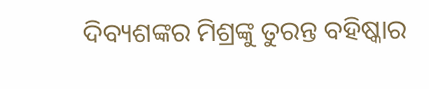ଦିବ୍ୟଶଙ୍କର ମିଶ୍ରଙ୍କୁ ତୁରନ୍ତ ବହିଷ୍କାର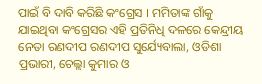ପାଇଁ ବି ଦାବି କରିଛି କଂଗ୍ରେସ । ମମିତାଙ୍କ ଗାଁକୁ ଯାଇଥିବା କଂଗ୍ରେସର ଏହି ପ୍ରତିନିଧି ଦଳରେ କେନ୍ଦ୍ରୀୟ ନେତା ରଣଦୀପ ରଣଦୀପ ସୁର୍ଯ୍ୟେବାଲା, ଓଡିଶା ପ୍ରଭାରୀ, ଚେଲ୍ଲା କୁମାର ଓ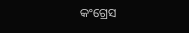କଂଗ୍ରେସ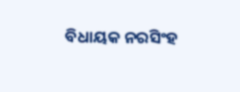ବିଧାୟକ ନରସିଂହ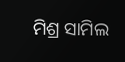ମିଶ୍ର ସାମିଲ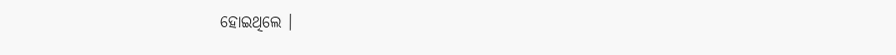ହୋଇଥିଲେ ।